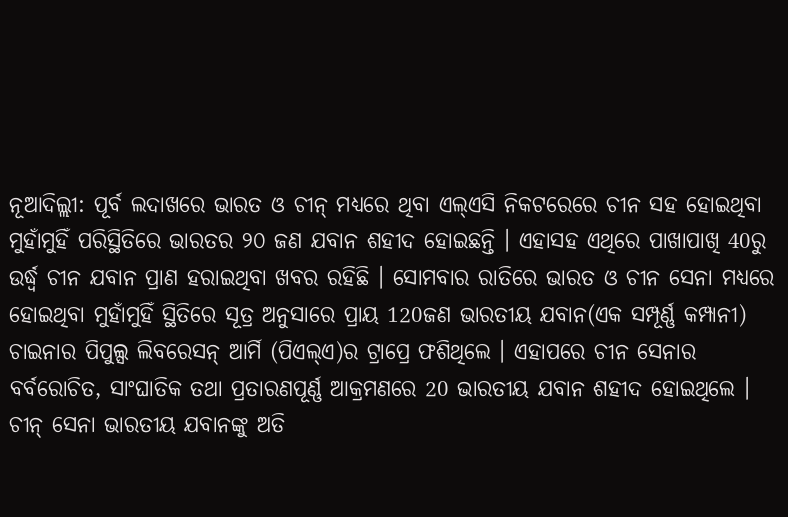ନୂଆଦିଲ୍ଲୀ: ପୂର୍ବ ଲଦାଖରେ ଭାରତ ଓ ଚୀନ୍ ମଧ୍ୟରେ ଥିବା ଏଲ୍ଏସି ନିକଟରେରେ ଚୀନ ସହ ହୋଇଥିବା ମୁହାଁମୁହିଁ ପରିସ୍ଥିତିରେ ଭାରତର ୨୦ ଜଣ ଯବାନ ଶହୀଦ ହୋଇଛନ୍ତି । ଏହାସହ ଏଥିରେ ପାଖାପାଖି 40ରୁ ଉର୍ଦ୍ଧ୍ବ ଚୀନ ଯବାନ ପ୍ରାଣ ହରାଇଥିବା ଖବର ରହିଛି । ସୋମବାର ରାତିରେ ଭାରତ ଓ ଚୀନ ସେନା ମଧ୍ୟରେ ହୋଇଥିବା ମୁହାଁମୁହିଁ ସ୍ଥିତିରେ ସୂତ୍ର ଅନୁସାରେ ପ୍ରାୟ 120ଜଣ ଭାରତୀୟ ଯବାନ(ଏକ ସମ୍ପୂର୍ଣ୍ଣ କମ୍ପାନୀ) ଚାଇନାର ପିପୁଲ୍ସ ଲିବରେସନ୍ ଆର୍ମି (ପିଏଲ୍ଏ)ର ଟ୍ରାପ୍ରେ ଫଶିଥିଲେ । ଏହାପରେ ଚୀନ ସେନାର ବର୍ବରୋଚିତ, ସାଂଘାତିକ ତଥା ପ୍ରତାରଣପୂର୍ଣ୍ଣ ଆକ୍ରମଣରେ 20 ଭାରତୀୟ ଯବାନ ଶହୀଦ ହୋଇଥିଲେ ।
ଚୀନ୍ ସେନା ଭାରତୀୟ ଯବାନଙ୍କୁ ଅତି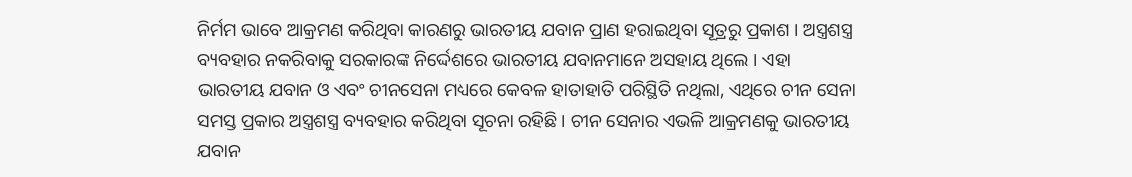ନିର୍ମମ ଭାବେ ଆକ୍ରମଣ କରିଥିବା କାରଣରୁ ଭାରତୀୟ ଯବାନ ପ୍ରାଣ ହରାଇଥିବା ସୂତ୍ରରୁ ପ୍ରକାଶ । ଅସ୍ତ୍ରଶସ୍ତ୍ର ବ୍ୟବହାର ନକରିବାକୁ ସରକାରଙ୍କ ନିର୍ଦ୍ଦେଶରେ ଭାରତୀୟ ଯବାନମାନେ ଅସହାୟ ଥିଲେ । ଏହା ଭାରତୀୟ ଯବାନ ଓ ଏବଂ ଚୀନସେନା ମଧ୍ୟରେ କେବଳ ହାତାହାତି ପରିସ୍ଥିତି ନଥିଲା, ଏଥିରେ ଚୀନ ସେନା ସମସ୍ତ ପ୍ରକାର ଅସ୍ତ୍ରଶସ୍ତ୍ର ବ୍ୟବହାର କରିଥିବା ସୂଚନା ରହିଛି । ଚୀନ ସେନାର ଏଭଳି ଆକ୍ରମଣକୁ ଭାରତୀୟ ଯବାନ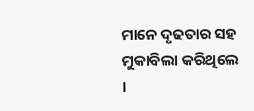ମାନେ ଦୃଢତାର ସହ ମୁକାବିଲା କରିଥିଲେ ।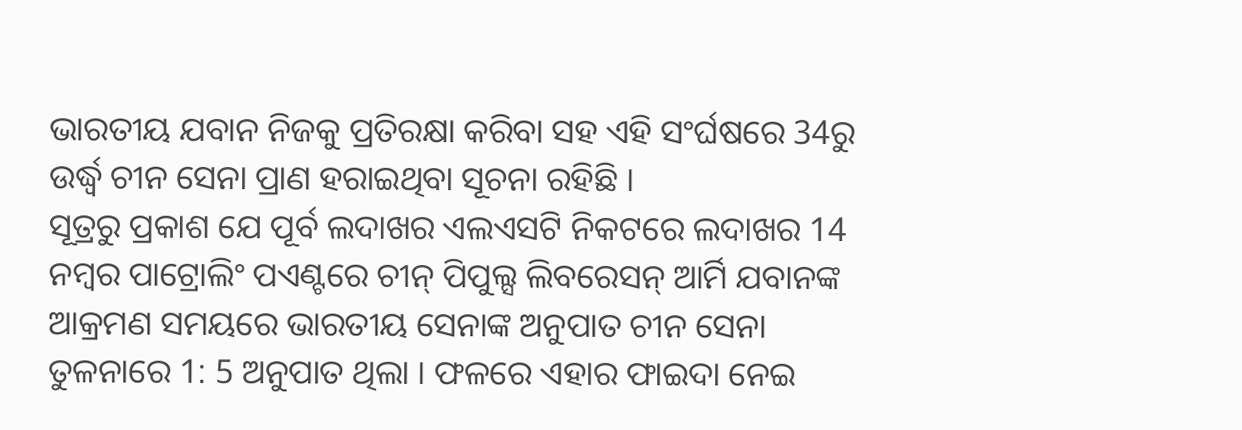ଭାରତୀୟ ଯବାନ ନିଜକୁ ପ୍ରତିରକ୍ଷା କରିବା ସହ ଏହି ସଂର୍ଘଷରେ 34ରୁ ଉର୍ଦ୍ଧ୍ବ ଚୀନ ସେନା ପ୍ରାଣ ହରାଇଥିବା ସୂଚନା ରହିଛି ।
ସୂତ୍ରରୁ ପ୍ରକାଶ ଯେ ପୂର୍ବ ଲଦାଖର ଏଲଏସଟି ନିକଟରେ ଲଦାଖର 14 ନମ୍ବର ପାଟ୍ରୋଲିଂ ପଏଣ୍ଟରେ ଚୀନ୍ ପିପୁଲ୍ସ ଲିବରେସନ୍ ଆର୍ମି ଯବାନଙ୍କ ଆକ୍ରମଣ ସମୟରେ ଭାରତୀୟ ସେନାଙ୍କ ଅନୁପାତ ଚୀନ ସେନା ତୁଳନାରେ 1: 5 ଅନୁପାତ ଥିଲା । ଫଳରେ ଏହାର ଫାଇଦା ନେଇ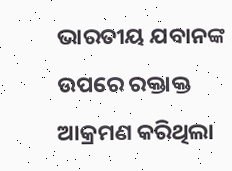ଭାରତୀୟ ଯବାନଙ୍କ ଉପରେ ରକ୍ତାକ୍ତ ଆକ୍ରମଣ କରିଥିଲା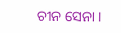ଚୀନ ସେନା ।